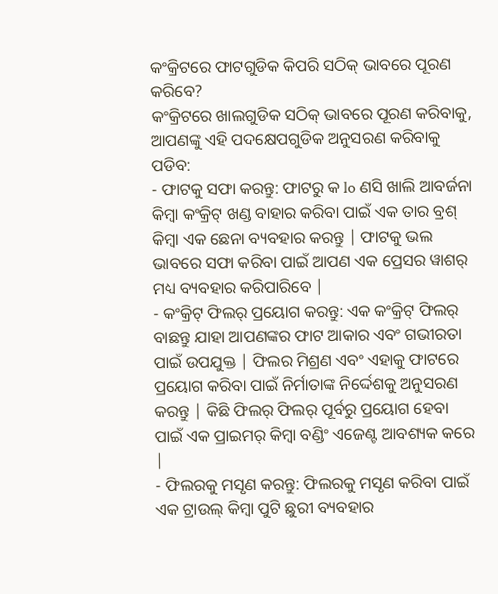କଂକ୍ରିଟରେ ଫାଟଗୁଡିକ କିପରି ସଠିକ୍ ଭାବରେ ପୂରଣ କରିବେ?
କଂକ୍ରିଟରେ ଖାଲଗୁଡିକ ସଠିକ୍ ଭାବରେ ପୂରଣ କରିବାକୁ, ଆପଣଙ୍କୁ ଏହି ପଦକ୍ଷେପଗୁଡିକ ଅନୁସରଣ କରିବାକୁ ପଡିବ:
- ଫାଟକୁ ସଫା କରନ୍ତୁ: ଫାଟରୁ କ lo ଣସି ଖାଲି ଆବର୍ଜନା କିମ୍ବା କଂକ୍ରିଟ୍ ଖଣ୍ଡ ବାହାର କରିବା ପାଇଁ ଏକ ତାର ବ୍ରଶ୍ କିମ୍ବା ଏକ ଛେନା ବ୍ୟବହାର କରନ୍ତୁ | ଫାଟକୁ ଭଲ ଭାବରେ ସଫା କରିବା ପାଇଁ ଆପଣ ଏକ ପ୍ରେସର ୱାଶର୍ ମଧ୍ୟ ବ୍ୟବହାର କରିପାରିବେ |
- କଂକ୍ରିଟ୍ ଫିଲର୍ ପ୍ରୟୋଗ କରନ୍ତୁ: ଏକ କଂକ୍ରିଟ୍ ଫିଲର୍ ବାଛନ୍ତୁ ଯାହା ଆପଣଙ୍କର ଫାଟ ଆକାର ଏବଂ ଗଭୀରତା ପାଇଁ ଉପଯୁକ୍ତ | ଫିଲର ମିଶ୍ରଣ ଏବଂ ଏହାକୁ ଫାଟରେ ପ୍ରୟୋଗ କରିବା ପାଇଁ ନିର୍ମାତାଙ୍କ ନିର୍ଦ୍ଦେଶକୁ ଅନୁସରଣ କରନ୍ତୁ | କିଛି ଫିଲର୍ ଫିଲର୍ ପୂର୍ବରୁ ପ୍ରୟୋଗ ହେବା ପାଇଁ ଏକ ପ୍ରାଇମର୍ କିମ୍ବା ବଣ୍ଡିଂ ଏଜେଣ୍ଟ ଆବଶ୍ୟକ କରେ |
- ଫିଲରକୁ ମସୃଣ କରନ୍ତୁ: ଫିଲରକୁ ମସୃଣ କରିବା ପାଇଁ ଏକ ଟ୍ରାଉଲ୍ କିମ୍ବା ପୁଟି ଛୁରୀ ବ୍ୟବହାର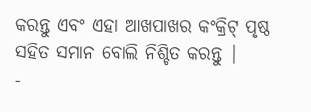କରନ୍ତୁ ଏବଂ ଏହା ଆଖପାଖର କଂକ୍ରିଟ୍ ପୃଷ୍ଠ ସହିତ ସମାନ ବୋଲି ନିଶ୍ଚିତ କରନ୍ତୁ |
-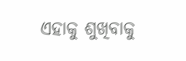ଏହାକୁ ଶୁଖିବାକୁ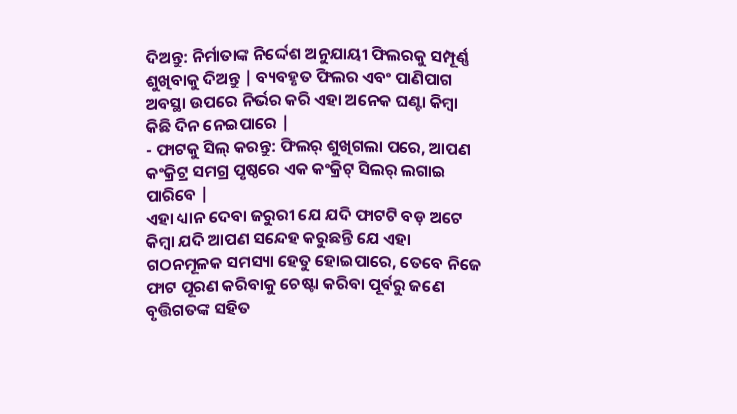ଦିଅନ୍ତୁ: ନିର୍ମାତାଙ୍କ ନିର୍ଦ୍ଦେଶ ଅନୁଯାୟୀ ଫିଲରକୁ ସମ୍ପୂର୍ଣ୍ଣ ଶୁଖିବାକୁ ଦିଅନ୍ତୁ | ବ୍ୟବହୃତ ଫିଲର ଏବଂ ପାଣିପାଗ ଅବସ୍ଥା ଉପରେ ନିର୍ଭର କରି ଏହା ଅନେକ ଘଣ୍ଟା କିମ୍ବା କିଛି ଦିନ ନେଇପାରେ |
- ଫାଟକୁ ସିଲ୍ କରନ୍ତୁ: ଫିଲର୍ ଶୁଖିଗଲା ପରେ, ଆପଣ କଂକ୍ରିଟ୍ର ସମଗ୍ର ପୃଷ୍ଠରେ ଏକ କଂକ୍ରିଟ୍ ସିଲର୍ ଲଗାଇ ପାରିବେ |
ଏହା ଧ୍ୟାନ ଦେବା ଜରୁରୀ ଯେ ଯଦି ଫାଟଟି ବଡ଼ ଅଟେ କିମ୍ବା ଯଦି ଆପଣ ସନ୍ଦେହ କରୁଛନ୍ତି ଯେ ଏହା ଗଠନମୂଳକ ସମସ୍ୟା ହେତୁ ହୋଇପାରେ, ତେବେ ନିଜେ ଫାଟ ପୂରଣ କରିବାକୁ ଚେଷ୍ଟା କରିବା ପୂର୍ବରୁ ଜଣେ ବୃତ୍ତିଗତଙ୍କ ସହିତ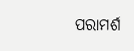ପରାମର୍ଶ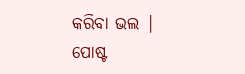କରିବା ଭଲ |
ପୋଷ୍ଟ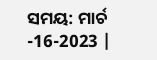ସମୟ: ମାର୍ଚ -16-2023 |